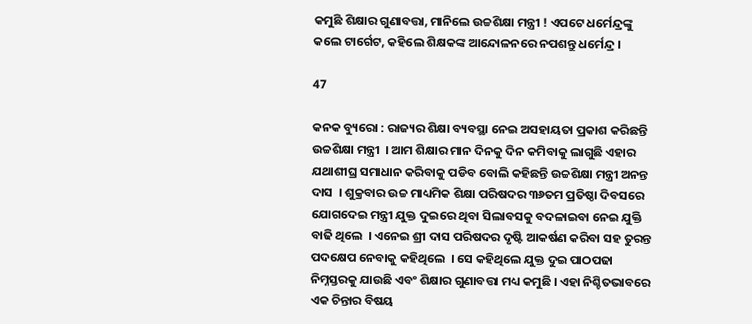କମୁଛି ଶିକ୍ଷାର ଗୁଣାବତ୍ତା, ମାନିଲେ ଉଚ୍ଚଶିକ୍ଷା ମନ୍ତ୍ରୀ ! ଏପଟେ ଧର୍ମେନ୍ଦ୍ରଙ୍କୁ କଲେ ଟାର୍ଗେଟ, କହିଲେ ଶିକ୍ଷକଙ୍କ ଆନ୍ଦୋଳନରେ ନପଶନ୍ତୁ ଧର୍ମେନ୍ଦ୍ର ।

47

କନକ ବ୍ୟୁରୋ : ରାଜ୍ୟର ଶିକ୍ଷା ବ୍ୟବସ୍ଥା ନେଇ ଅସହାୟତା ପ୍ରକାଶ କରିଛନ୍ତି ଉଚ୍ଚଶିକ୍ଷା ମନ୍ତ୍ରୀ  । ଆମ ଶିକ୍ଷାର ମାନ ଦିନକୁ ଦିନ କମିବାକୁ ଲାଗୁଛି ଏହାର ଯଥାଶୀଘ୍ର ସମାଧାନ କରିବାକୁ ପଡିବ ବୋଲି କହିଛନ୍ତି ଉଚ୍ଚଶିକ୍ଷା ମନ୍ତ୍ରୀ ଅନନ୍ତ ଦାସ  । ଶୁକ୍ରବାର ଉଚ୍ଚ ମାଧ୍ୟମିକ ଶିକ୍ଷା ପରିଷଦର ୩୬ତମ ପ୍ରତିଷ୍ଠା ଦିବସରେ ଯୋଗଦେଇ ମନ୍ତ୍ରୀ ଯୁକ୍ତ ଦୁଇରେ ଥିବା ସିଲାବସକୁ ବଦଳାଇବା ନେଇ ଯୁକ୍ତି ବାଢି ଥିଲେ  । ଏନେଇ ଶ୍ରୀ ଦାସ ପରିଷଦର ଦୃଷ୍ଟି ଆକର୍ଷଣ କରିବା ସହ ତୁରନ୍ତ ପଦକ୍ଷେପ ନେବାକୁ କହିଥିଲେ  । ସେ କହିଥିଲେ ଯୁକ୍ତ ଦୁଇ ପାଠପଢା ନିମ୍ନସ୍ତରକୁ ଯାଉଛି ଏବଂ ଶିକ୍ଷାର ଗୁଣାବତ୍ତା ମଧ୍ୟ କମୁଛି । ଏହା ନିଶ୍ଚିତଭାବରେ ଏକ ଚିନ୍ତାର ବିଷୟ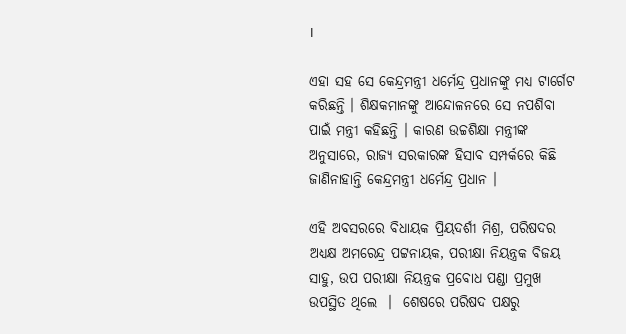।

ଏହା ସହ ସେ କେନ୍ଦ୍ରମନ୍ତ୍ରୀ ଧର୍ମେନ୍ଦ୍ର ପ୍ରଧାନଙ୍କୁ ମଧ୍ୟ ଟାର୍ଗେଟ କରିଛନ୍ତି । ଶିକ୍ଷକମାନଙ୍କୁ ଆନ୍ଦୋଳନରେ ସେ ନପଶିବା ପାଇଁ ମନ୍ତ୍ରୀ କହିଛନ୍ତି । କାରଣ ଉଚ୍ଚଶିକ୍ଷା ମନ୍ତ୍ରୀଙ୍କ ଅନୁସାରେ, ରାଜ୍ୟ ସରକାରଙ୍କ ହିସାବ ସମ୍ପର୍କରେ କିଛି ଜାଣିନାହାନ୍ତି କେନ୍ଦ୍ରମନ୍ତ୍ରୀ ଧର୍ମେନ୍ଦ୍ର ପ୍ରଧାନ ।

ଏହି ଅବସରରେ ବିଧାୟକ ପ୍ରିୟଦର୍ଶୀ ମିଶ୍ର, ପରିଷଦର ଅଧ୍ୟକ୍ଷ ଅମରେନ୍ଦ୍ର ପଟ୍ଟନାୟକ, ପରୀକ୍ଷା ନିୟନ୍ତ୍ରକ ବିଜୟ ସାହୁ, ଉପ ପରୀକ୍ଷା ନିୟନ୍ତ୍ରକ ପ୍ରବୋଧ ପଣ୍ଡା ପ୍ରମୁଖ ଉପସ୍ଥିତ ଥିଲେ  ।  ଶେଷରେ ପରିଷଦ ପକ୍ଷରୁ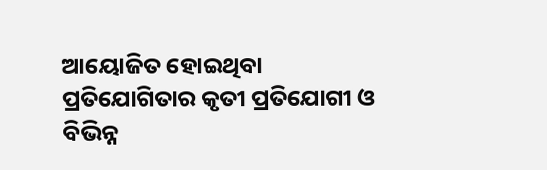ଆୟୋଜିତ ହୋଇଥିବା ପ୍ରତିଯୋଗିତାର କୃତୀ ପ୍ରତିଯୋଗୀ ଓ ବିଭିନ୍ନ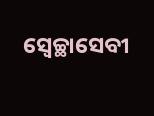ସ୍ୱେଚ୍ଛାସେବୀ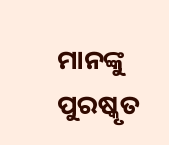ମାନଙ୍କୁ ପୁରଷ୍କୃତ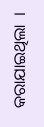କରାଯାଇଥିଲା  ।